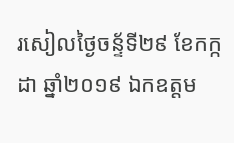រសៀលថ្ងៃចន្ទ័ទី២៩ ខែកក្កដា ឆ្នាំ២០១៩ ឯកឧត្តម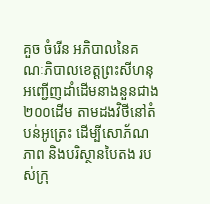គួច ចំរេីន អភិបាលនៃគណៈភិបាលខេត្តព្រះសីហនុ អញ្ជេីញដាំដេីមនាងនួនជាង ២០០ដេីម តាមដងវិថីនៅតំបន់អូត្រេះ ដេីម្បីសោភ័ណភាព និងបរិស្ថានបៃតង របស់ក្រុ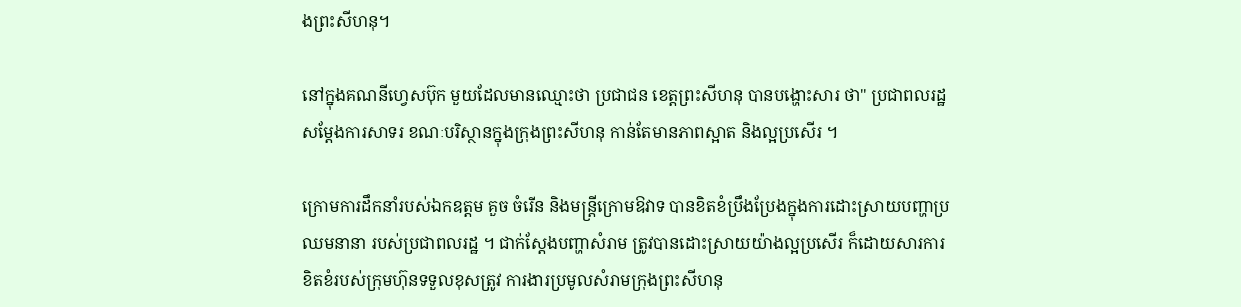ងព្រះសីហនុ។

នៅក្នុងគណនីហ្វេសប៊ុក មួយដែលមានឈ្មោះថា ប្រជាជន ខេត្តព្រះសីហនុ បានបង្ហោះសារ ថា" ប្រជាពលរដ្ឋ សម្ដែងការសាទរ ខណៈបរិស្ថានក្នុងក្រុងព្រះសីហនុ កាន់តែមានភាពស្អាត និងល្អប្រសើរ ។

ក្រោមការដឹកនាំរបស់ឯកឧត្តម គួច ចំរើន និងមន្រ្ដីក្រោមឱវាទ បានខិតខំប្រឹងប្រែងក្នុងការដោះស្រាយបញ្ហាប្រឈមនានា របស់ប្រជាពលរដ្ឋ ។ ជាក់ស្ដែងបញ្ហាសំរាម ត្រូវបានដោះស្រាយយ៉ាងល្អប្រសើរ ក៏ដោយសារការខិតខំរបស់ក្រុមហ៊ុនទទួលខុសត្រូវ ការងារប្រមូលសំរាមក្រុងព្រះសីហនុ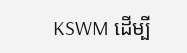KSWM ដើម្បី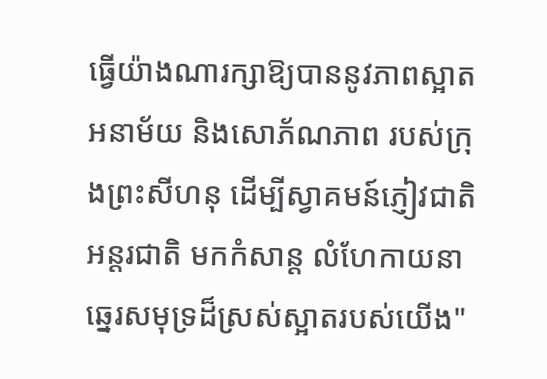ធ្វើយ៉ាងណារក្សាឱ្យបាននូវភាពស្អាត អនាម័យ និងសោភ័ណភាព របស់ក្រុងព្រះសីហនុ ដើម្បីស្វាគមន៍ភ្ញៀវជាតិ អន្ដរជាតិ មកកំសាន្ដ លំហែកាយនាឆ្នេរសមុទ្រដ៏ស្រស់ស្អាតរបស់យើង"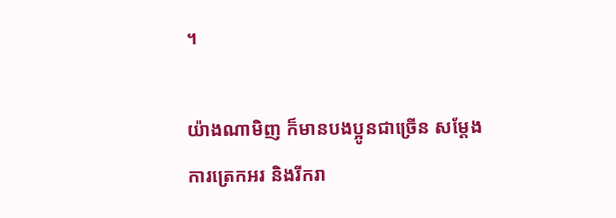។

យ៉ាងណាមិញ ក៏មានបងប្អូនជាច្រើន សម្តែងការត្រេកអរ និងរីករា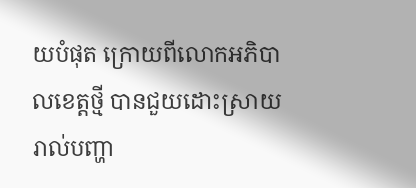យបំផុត ក្រោយពីលោកអភិបាលខេត្តថ្មី បានជួយដោះស្រាយរាល់បញ្ហា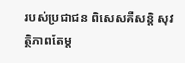របស់ប្រជាជន ពិសេសគឺសន្តិ សុវត្ថិភាពតែម្ត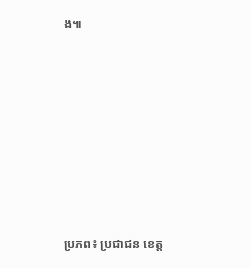ង៕










ប្រភព៖ ប្រជាជន ខេត្ត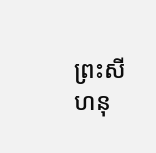ព្រះសីហនុ